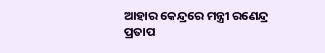ଆହାର କେନ୍ଦ୍ରରେ ମନ୍ତ୍ରୀ ରଣେନ୍ଦ୍ର ପ୍ରତାପ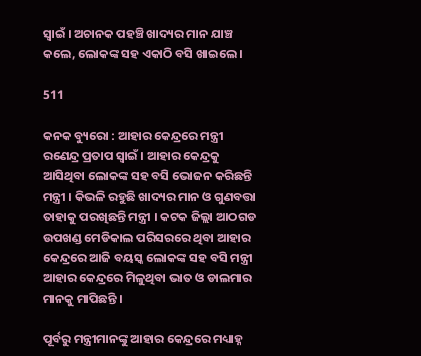ସ୍ୱାଇଁ । ଅଚାନକ ପହଞ୍ଚି ଖାଦ୍ୟର ମାନ ଯାଞ୍ଚ କଲେ, ଲୋକଙ୍କ ସହ ଏକାଠି ବସି ଖାଇଲେ ।

511

କନକ ବ୍ୟୁରୋ : ଆହାର କେନ୍ଦ୍ରରେ ମନ୍ତ୍ରୀ ରଣେନ୍ଦ୍ର ପ୍ରତାପ ସ୍ୱାଇଁ । ଆହାର କେନ୍ଦ୍ରକୁ ଆସିଥିବା ଲୋକଙ୍କ ସହ ବସି ଭୋଜନ କରିଛନ୍ତି ମନ୍ତ୍ରୀ । କିଭଳି ରହୁଛି ଖାଦ୍ୟର ମାନ ଓ ଗୁଣବତ୍ତା ତାହାକୁ ପରଖିଛନ୍ତି ମନ୍ତ୍ରୀ । କଟକ ଜିଲ୍ଲା ଆଠଗଡ ଉପଖଣ୍ଡ ମେଡିକାଲ ପରିସରରେ ଥିବା ଆହାର କେନ୍ଦ୍ରରେ ଆଜି ବୟସ୍କ ଲୋକଙ୍କ ସହ ବସି ମନ୍ତ୍ରୀ ଆହାର କେନ୍ଦ୍ରରେ ମିଳୁଥିବା ଭାତ ଓ ଡାଲମାର ମାନକୁ ମାପିଛନ୍ତି ।

ପୂର୍ବରୁ ମନ୍ତ୍ରୀମାନଙ୍କୁ ଆହାର କେନ୍ଦ୍ରରେ ମଧ୍ୟାହ୍ନ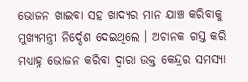ଭୋଜନ ଖାଇବା ସହ ଖାଦ୍ୟର ମାନ ଯାଞ୍ଚ କରିବାକୁ ମୁଖ୍ୟମନ୍ତ୍ରୀ ନିର୍ଦ୍ଦେଶ ଦେଇଥିଲେ । ଅଚାନକ ଗସ୍ତ କରି ମଧ୍ୟାହ୍ନ ଭୋଜନ କରିବା ଦ୍ୱାରା ଉକ୍ତ କେନ୍ଦ୍ରର ସମସ୍ୟା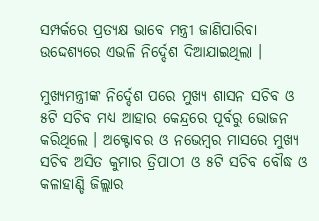ସମ୍ପର୍କରେ ପ୍ରତ୍ୟକ୍ଷ ଭାବେ ମନ୍ତ୍ରୀ ଜାଣିପାରିବା ଉଦ୍ଦେଶ୍ୟରେ ଏଭଳି ନିର୍ଦ୍ଦେଶ ଦିଆଯାଇଥିଲା ।

ମୁଖ୍ୟମନ୍ତ୍ରୀଙ୍କ ନିର୍ଦ୍ଦେଶ ପରେ ମୁଖ୍ୟ ଶାସନ ସଚିବ ଓ ୫ଟି ସଚିବ ମଧ୍ୟ ଆହାର କେନ୍ଦ୍ରରେ ପୂର୍ବରୁ ଭୋଜନ କରିଥିଲେ । ଅକ୍ଟୋବର ଓ ନଭେମ୍ବର ମାସରେ ମୁଖ୍ୟ ସଚିବ ଅସିତ କୁମାର ତ୍ରିପାଠୀ ଓ ୫ଟି ସଚିବ ବୌଦ୍ଧ ଓ କଳାହାଣ୍ଡି ଜିଲ୍ଲାର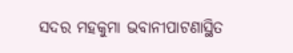ସଦର ମହକୁମା ଭବାନୀପାଟଣାସ୍ଥିତ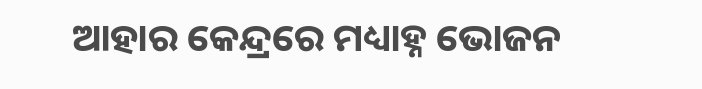ଆହାର କେନ୍ଦ୍ରରେ ମଧ୍ୟାହ୍ନ ଭୋଜନ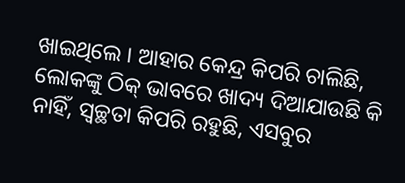ଖାଇଥିଲେ । ଆହାର କେନ୍ଦ୍ର କିପରି ଚାଲିଛି, ଲୋକଙ୍କୁ ଠିକ୍‌ ଭାବରେ ଖାଦ୍ୟ ଦିଆଯାଉଛି କି ନାହିଁ, ସ୍ୱଚ୍ଛତା କିପରି ରହୁଛି, ଏସବୁର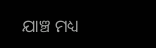ଯାଞ୍ଚ ମଧ୍ୟ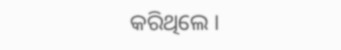କରିଥିଲେ ।